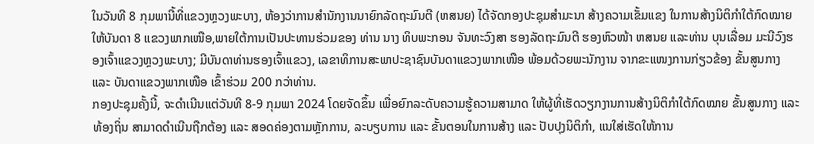ໃນວັນທີ 8 ກຸມພານີ້ທີ່ແຂວງຫຼວງພະບາງ, ຫ້ອງວ່າການສໍານັກງານນາຍົກລັດຖະມົນຕີ (ຫສນຍ) ໄດ້ຈັດກອງປະຊຸມສຳມະນາ ສ້າງຄວາມເຂັ້ມແຂງ ໃນການສ້າງນິຕິກຳໃຕ້ກົດໝາຍ ໃຫ້ບັນດາ 8 ແຂວງພາກເໜືອ,ພາຍໃຕ້ການເປັນປະທານຮ່ວມຂອງ ທ່ານ ນາງ ທິບພະກອນ ຈັນທະວົງສາ ຮອງລັດຖະມົນຕີ ຮອງຫົວໜ້າ ຫສນຍ ແລະທ່ານ ບຸນເລື່ອມ ມະນີວົງຮອງເຈົ້າແຂວງຫຼວງພະບາງ; ມີບັນດາທ່ານຮອງເຈົ້າແຂວງ, ເລຂາທິການສະພາປະຊາຊົນບັນດາແຂວງພາກເໜືອ ພ້ອມດ້ວຍພະນັກງານ ຈາກຂະແໜງການກ່ຽວຂ້ອງ ຂັ້ນສູນກາງ ແລະ ບັນດາແຂວງພາກເໜືອ ເຂົ້າຮ່ວມ 200 ກວ່າທ່ານ.
ກອງປະຊຸມຄັ້ງນີ້, ຈະດຳເນີນແຕ່ວັນທີ 8-9 ກຸມພາ 2024 ໂດຍຈັດຂຶ້ນ ເພື່ອຍົກລະດັບຄວາມຮູ້ຄວາມສາມາດ ໃຫ້ຜູ້ທີ່ເຮັດວຽກງານການສ້າງນິຕິກຳໃຕ້ກົດໝາຍ ຂັ້ນສູນກາງ ແລະ ທ້ອງຖິ່ນ ສາມາດດຳເນີນຖືກຕ້ອງ ແລະ ສອດຄ່ອງຕາມຫຼັກການ, ລະບຽບການ ແລະ ຂັ້ນຕອນໃນການສ້າງ ແລະ ປັບປຸງນິຕິກໍາ, ແນໃສ່ເຮັດໃຫ້ການ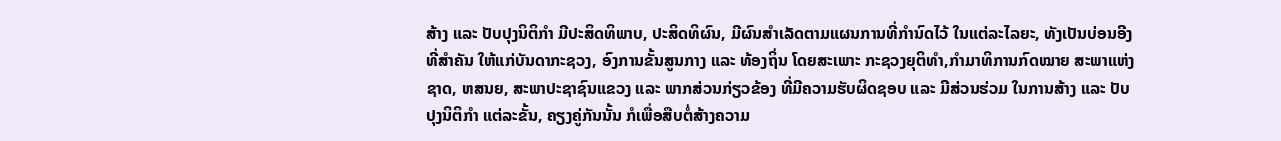ສ້າງ ແລະ ປັບປຸງນິຕິກຳ ມີປະສິດທິພາບ, ປະສິດທິຜົນ, ມີຜົນສຳເລັດຕາມແຜນການທີ່ກຳນົດໄວ້ ໃນແຕ່ລະໄລຍະ, ທັງເປັນບ່ອນອີງທີ່ສໍາຄັນ ໃຫ້ແກ່ບັນດາກະຊວງ, ອົງການຂັ້ນສູນກາງ ແລະ ທ້ອງຖິ່ນ ໂດຍສະເພາະ ກະຊວງຍຸຕິທໍາ,ກຳມາທິການກົດໝາຍ ສະພາແຫ່ງຊາດ, ຫສນຍ, ສະພາປະຊາຊົນແຂວງ ແລະ ພາກສ່ວນກ່ຽວຂ້ອງ ທີ່ມີຄວາມຮັບຜິດຊອບ ແລະ ມີສ່ວນຮ່ວມ ໃນການສ້າງ ແລະ ປັບປຸງນິຕິກຳ ແຕ່ລະຂັ້ນ, ຄຽງຄູ່ກັນນັ້ນ ກໍເພື່ອສືບຕໍ່ສ້າງຄວາມ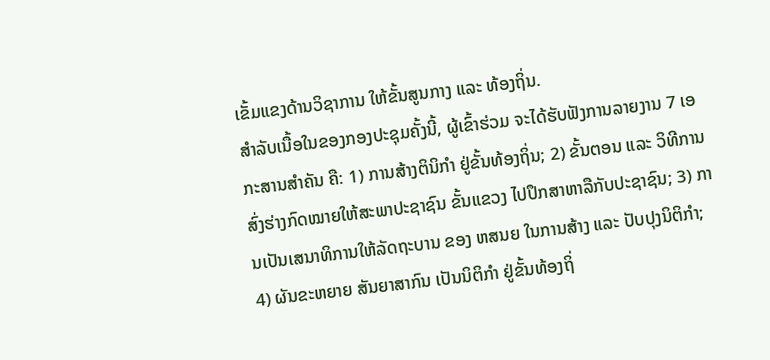ເຂັ້ມແຂງດ້ານວິຊາການ ໃຫ້ຂັ້ນສູນກາງ ແລະ ທ້ອງຖິ່ນ.
ສໍາລັບເນື້ອໃນຂອງກອງປະຊຸມຄັ້ງນີ້, ຜູ້ເຂົ້າຮ່ວມ ຈະໄດ້ຮັບຟັງການລາຍງານ 7 ເອກະສານສໍາຄັນ ຄື: 1) ການສ້າງຕິນິກຳ ຢູ່ຂັ້ນທ້ອງຖິ່ນ; 2) ຂັ້ນຕອນ ແລະ ວິທີການສົ່ງຮ່າງກົດໝາຍໃຫ້ສະພາປະຊາຊົນ ຂັ້ນແຂວງ ໄປປຶກສາຫາລືກັບປະຊາຊົນ; 3) ການເປັນເສນາທິການໃຫ້ລັດຖະບານ ຂອງ ຫສນຍ ໃນການສ້າງ ແລະ ປັບປຸງນິຕິກຳ; 4) ຜັນຂະຫຍາຍ ສັນຍາສາກົນ ເປັນນິຕິກຳ ຢູ່ຂັ້ນທ້ອງຖິ່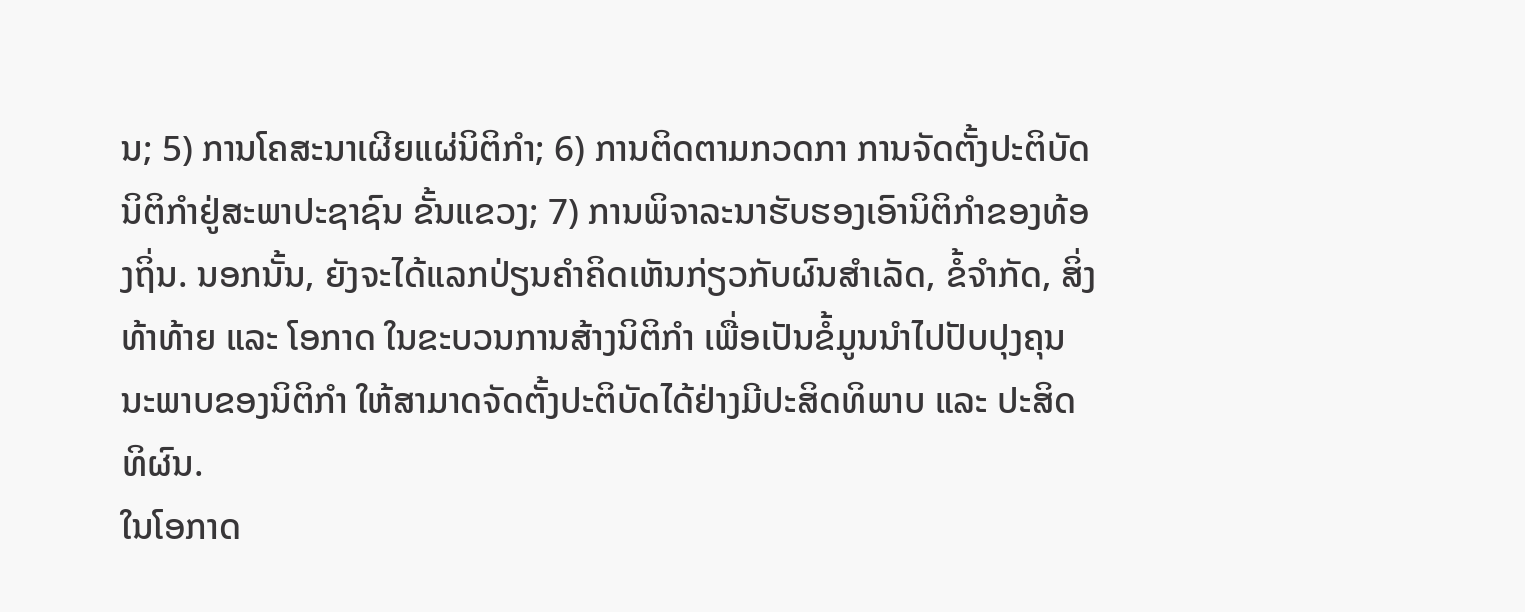ນ; 5) ການໂຄສະນາເຜີຍແຜ່ນິຕິກໍາ; 6) ການຕິດຕາມກວດກາ ການຈັດຕັ້ງປະຕິບັດນິຕິກຳຢູ່ສະພາປະຊາຊົນ ຂັ້ນແຂວງ; 7) ການພິຈາລະນາຮັບຮອງເອົານິຕິກໍາຂອງທ້ອງຖິ່ນ. ນອກນັ້ນ, ຍັງຈະໄດ້ແລກປ່ຽນຄຳຄິດເຫັນກ່ຽວກັບຜົນສຳເລັດ, ຂໍ້ຈຳກັດ, ສິ່ງທ້າທ້າຍ ແລະ ໂອກາດ ໃນຂະບວນການສ້າງນິຕິກຳ ເພື່ອເປັນຂໍ້ມູນນຳໄປປັບປຸງຄຸນນະພາບຂອງນິຕິກຳ ໃຫ້ສາມາດຈັດຕັ້ງປະຕິບັດໄດ້ຢ່າງມີປະສິດທິພາບ ແລະ ປະສິດທິຜົນ.
ໃນໂອກາດ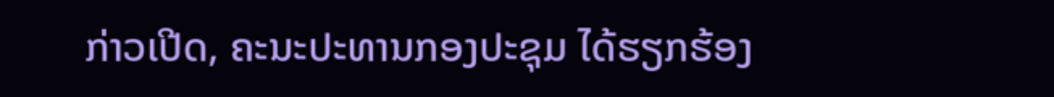ກ່າວເປີດ, ຄະນະປະທານກອງປະຊຸມ ໄດ້ຮຽກຮ້ອງ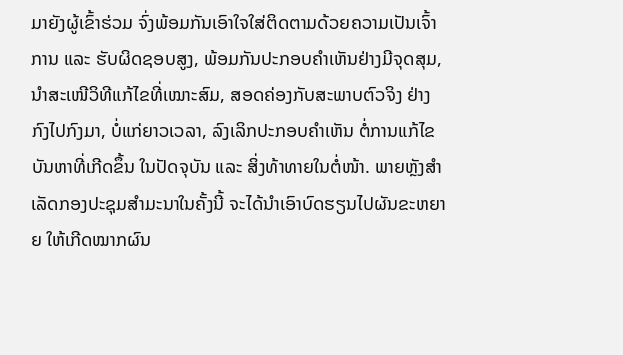ມາຍັງຜູ້ເຂົ້າຮ່ວມ ຈົ່ງພ້ອມກັນເອົາໃຈໃສ່ຕິດຕາມດ້ວຍຄວາມເປັນເຈົ້າການ ແລະ ຮັບຜິດຊອບສູງ, ພ້ອມກັນປະກອບຄຳເຫັນຢ່າງມີຈຸດສຸມ, ນຳສະເໜີວິທີແກ້ໄຂທີ່ເໝາະສົມ, ສອດຄ່ອງກັບສະພາບຕົວຈິງ ຢ່າງກົງໄປກົງມາ, ບໍ່ແກ່ຍາວເວລາ, ລົງເລິກປະກອບຄຳເຫັນ ຕໍ່ການແກ້ໄຂບັນຫາທີ່ເກີດຂຶ້ນ ໃນປັດຈຸບັນ ແລະ ສິ່ງທ້າທາຍໃນຕໍ່ໜ້າ. ພາຍຫຼັງສຳເລັດກອງປະຊຸມສຳມະນາໃນຄັ້ງນີ້ ຈະໄດ້ນຳເອົາບົດຮຽນໄປຜັນຂະຫຍາຍ ໃຫ້ເກີດໝາກຜົນ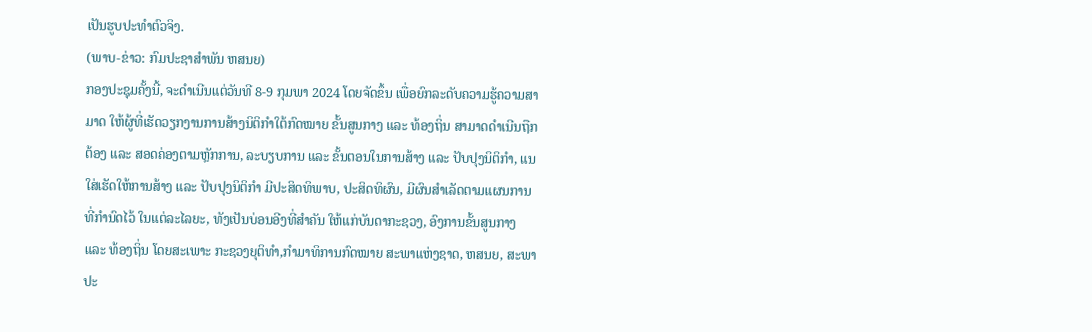ເປັນຮູບປະທຳຕົວຈິງ.
(ພາບ-ຂ່າວ: ກົມປະຊາສຳພັນ ຫສນຍ)
ກອງປະຊຸມຄັ້ງນີ້, ຈະດຳເນີນແຕ່ວັນທີ 8-9 ກຸມພາ 2024 ໂດຍຈັດຂຶ້ນ ເພື່ອຍົກລະດັບຄວາມຮູ້ຄວາມສາມາດ ໃຫ້ຜູ້ທີ່ເຮັດວຽກງານການສ້າງນິຕິກຳໃຕ້ກົດໝາຍ ຂັ້ນສູນກາງ ແລະ ທ້ອງຖິ່ນ ສາມາດດຳເນີນຖືກຕ້ອງ ແລະ ສອດຄ່ອງຕາມຫຼັກການ, ລະບຽບການ ແລະ ຂັ້ນຕອນໃນການສ້າງ ແລະ ປັບປຸງນິຕິກໍາ, ແນໃສ່ເຮັດໃຫ້ການສ້າງ ແລະ ປັບປຸງນິຕິກຳ ມີປະສິດທິພາບ, ປະສິດທິຜົນ, ມີຜົນສຳເລັດຕາມແຜນການທີ່ກຳນົດໄວ້ ໃນແຕ່ລະໄລຍະ, ທັງເປັນບ່ອນອີງທີ່ສໍາຄັນ ໃຫ້ແກ່ບັນດາກະຊວງ, ອົງການຂັ້ນສູນກາງ ແລະ ທ້ອງຖິ່ນ ໂດຍສະເພາະ ກະຊວງຍຸຕິທໍາ,ກຳມາທິການກົດໝາຍ ສະພາແຫ່ງຊາດ, ຫສນຍ, ສະພາປະ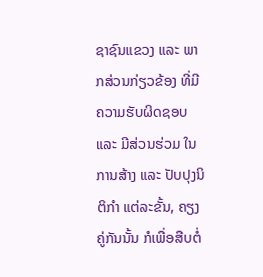ຊາຊົນແຂວງ ແລະ ພາກສ່ວນກ່ຽວຂ້ອງ ທີ່ມີຄວາມຮັບຜິດຊອບ ແລະ ມີສ່ວນຮ່ວມ ໃນການສ້າງ ແລະ ປັບປຸງນິຕິກຳ ແຕ່ລະຂັ້ນ, ຄຽງຄູ່ກັນນັ້ນ ກໍເພື່ອສືບຕໍ່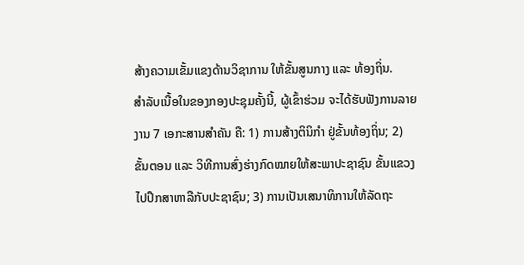ສ້າງຄວາມເຂັ້ມແຂງດ້ານວິຊາການ ໃຫ້ຂັ້ນສູນກາງ ແລະ ທ້ອງຖິ່ນ.
ສໍາລັບເນື້ອໃນຂອງກອງປະຊຸມຄັ້ງນີ້, ຜູ້ເຂົ້າຮ່ວມ ຈະໄດ້ຮັບຟັງການລາຍງານ 7 ເອກະສານສໍາຄັນ ຄື: 1) ການສ້າງຕິນິກຳ ຢູ່ຂັ້ນທ້ອງຖິ່ນ; 2) ຂັ້ນຕອນ ແລະ ວິທີການສົ່ງຮ່າງກົດໝາຍໃຫ້ສະພາປະຊາຊົນ ຂັ້ນແຂວງ ໄປປຶກສາຫາລືກັບປະຊາຊົນ; 3) ການເປັນເສນາທິການໃຫ້ລັດຖະ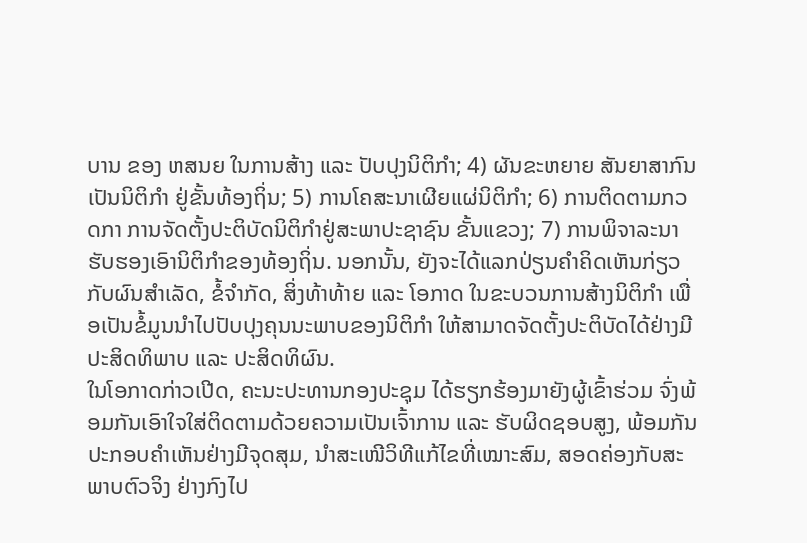ບານ ຂອງ ຫສນຍ ໃນການສ້າງ ແລະ ປັບປຸງນິຕິກຳ; 4) ຜັນຂະຫຍາຍ ສັນຍາສາກົນ ເປັນນິຕິກຳ ຢູ່ຂັ້ນທ້ອງຖິ່ນ; 5) ການໂຄສະນາເຜີຍແຜ່ນິຕິກໍາ; 6) ການຕິດຕາມກວດກາ ການຈັດຕັ້ງປະຕິບັດນິຕິກຳຢູ່ສະພາປະຊາຊົນ ຂັ້ນແຂວງ; 7) ການພິຈາລະນາຮັບຮອງເອົານິຕິກໍາຂອງທ້ອງຖິ່ນ. ນອກນັ້ນ, ຍັງຈະໄດ້ແລກປ່ຽນຄຳຄິດເຫັນກ່ຽວກັບຜົນສຳເລັດ, ຂໍ້ຈຳກັດ, ສິ່ງທ້າທ້າຍ ແລະ ໂອກາດ ໃນຂະບວນການສ້າງນິຕິກຳ ເພື່ອເປັນຂໍ້ມູນນຳໄປປັບປຸງຄຸນນະພາບຂອງນິຕິກຳ ໃຫ້ສາມາດຈັດຕັ້ງປະຕິບັດໄດ້ຢ່າງມີປະສິດທິພາບ ແລະ ປະສິດທິຜົນ.
ໃນໂອກາດກ່າວເປີດ, ຄະນະປະທານກອງປະຊຸມ ໄດ້ຮຽກຮ້ອງມາຍັງຜູ້ເຂົ້າຮ່ວມ ຈົ່ງພ້ອມກັນເອົາໃຈໃສ່ຕິດຕາມດ້ວຍຄວາມເປັນເຈົ້າການ ແລະ ຮັບຜິດຊອບສູງ, ພ້ອມກັນປະກອບຄຳເຫັນຢ່າງມີຈຸດສຸມ, ນຳສະເໜີວິທີແກ້ໄຂທີ່ເໝາະສົມ, ສອດຄ່ອງກັບສະພາບຕົວຈິງ ຢ່າງກົງໄປ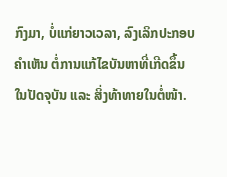ກົງມາ, ບໍ່ແກ່ຍາວເວລາ, ລົງເລິກປະກອບຄຳເຫັນ ຕໍ່ການແກ້ໄຂບັນຫາທີ່ເກີດຂຶ້ນ ໃນປັດຈຸບັນ ແລະ ສິ່ງທ້າທາຍໃນຕໍ່ໜ້າ.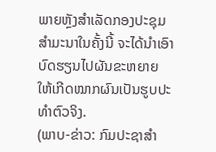ພາຍຫຼັງສຳເລັດກອງປະຊຸມສຳມະນາໃນຄັ້ງນີ້ ຈະໄດ້ນຳເອົາບົດຮຽນໄປຜັນຂະຫຍາຍ ໃຫ້ເກີດໝາກຜົນເປັນຮູບປະທຳຕົວຈິງ.
(ພາບ-ຂ່າວ: ກົມປະຊາສຳ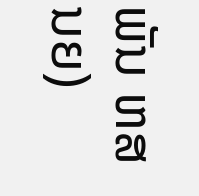ພັນ ຫສນຍ)